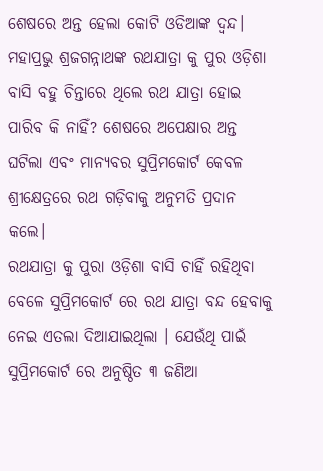ଶେଷରେ ଅନ୍ତ ହେଲା କୋଟି ଓଡିଆଙ୍କ ଦ୍ଵନ୍ଦ। ମହାପ୍ରଭୁ ଶ୍ରଜଗନ୍ନାଥଙ୍କ ରଥଯାତ୍ରା କୁ ପୁର ଓଡ଼ିଶା ବାସି ବହୁ ଚିନ୍ତାରେ ଥିଲେ ରଥ ଯାତ୍ରା ହୋଇ ପାରିବ କି ନାହିଁ? ଶେଷରେ ଅପେକ୍ଷାର ଅନ୍ତ ଘଟିଲା ଏବଂ ମାନ୍ୟବର ସୁପ୍ରିମକୋର୍ଟ କେବଳ ଶ୍ରୀକ୍ଷେତ୍ରରେ ରଥ ଗଡ଼ିବାକୁ ଅନୁମତି ପ୍ରଦାନ କଲେ।
ରଥଯାତ୍ରା କୁ ପୁରା ଓଡ଼ିଶା ବାସି ଚାହିଁ ରହିଥିବା ବେଳେ ସୁପ୍ରିମକୋର୍ଟ ରେ ରଥ ଯାତ୍ରା ବନ୍ଦ ହେବାକୁ ନେଇ ଏତଲା ଦିଆଯାଇଥିଲା । ଯେଉଁଥି ପାଇଁ ସୁପ୍ରିମକୋର୍ଟ ରେ ଅନୁଷ୍ଠିତ ୩ ଜଣିଆ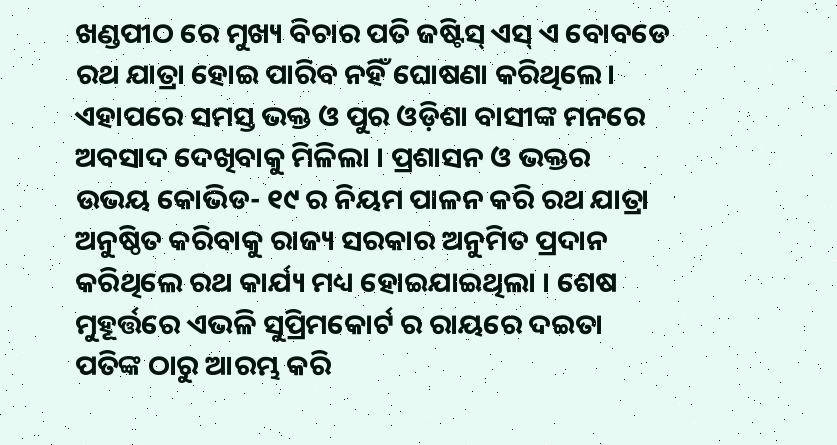ଖଣ୍ଡପୀଠ ରେ ମୁଖ୍ୟ ବିଚାର ପତି ଜଷ୍ଟିସ୍ ଏସ୍ ଏ ବୋବଡେ ରଥ ଯାତ୍ରା ହୋଇ ପାରିବ ନହିଁ ଘୋଷଣା କରିଥିଲେ।
ଏହାପରେ ସମସ୍ତ ଭକ୍ତ ଓ ପୁର ଓଡ଼ିଶା ବାସୀଙ୍କ ମନରେ ଅବସାଦ ଦେଖିବାକୁ ମିଳିଲା । ପ୍ରଶାସନ ଓ ଭକ୍ତର ଉଭୟ କୋଭିଡ- ୧୯ ର ନିୟମ ପାଳନ କରି ରଥ ଯାତ୍ରା ଅନୁଷ୍ଠିତ କରିବାକୁ ରାଜ୍ୟ ସରକାର ଅନୁମିତ ପ୍ରଦାନ କରିଥିଲେ ରଥ କାର୍ଯ୍ୟ ମଧ୍ୟ ହୋଇଯାଇଥିଲା । ଶେଷ ମୁହୂର୍ତ୍ତରେ ଏଭଳି ସୁପ୍ରିମକୋର୍ଟ ର ରାୟରେ ଦଇତା ପତିଙ୍କ ଠାରୁ ଆରମ୍ଭ କରି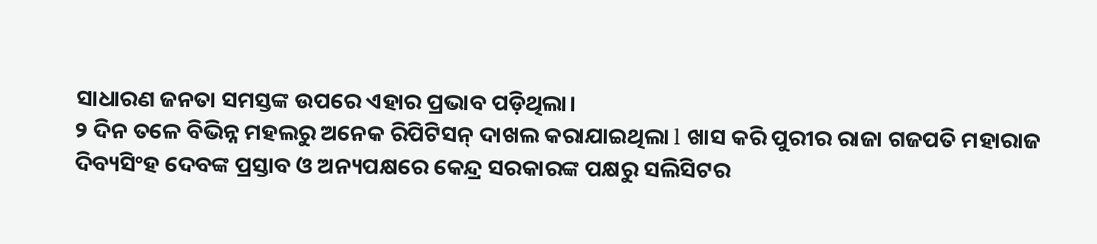ସାଧାରଣ ଜନତା ସମସ୍ତଙ୍କ ଉପରେ ଏହାର ପ୍ରଭାବ ପଡ଼ିଥିଲା।
୨ ଦିନ ତଳେ ବିଭିନ୍ନ ମହଲରୁ ଅନେକ ରିପିଟିସନ୍ ଦାଖଲ କରାଯାଇଥିଲା l ଖାସ କରି ପୁରୀର ରାଜା ଗଜପତି ମହାରାଜ ଦିବ୍ୟସିଂହ ଦେବଙ୍କ ପ୍ରସ୍ତାବ ଓ ଅନ୍ୟପକ୍ଷରେ କେନ୍ଦ୍ର ସରକାରଙ୍କ ପକ୍ଷରୁ ସଲିସିଟର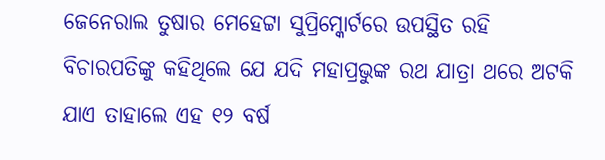ଜେନେରାଲ ତୁଷାର ମେହେଟ୍ଟା ସୁପ୍ରିମ୍କୋର୍ଟରେ ଉପସ୍ଥିତ ରହି ବିଚାରପତିଙ୍କୁ କହିଥିଲେ ଯେ ଯଦି ମହାପ୍ରଭୁଙ୍କ ରଥ ଯାତ୍ରା ଥରେ ଅଟକି ଯାଏ ତାହାଲେ ଏହ ୧୨ ବର୍ଷ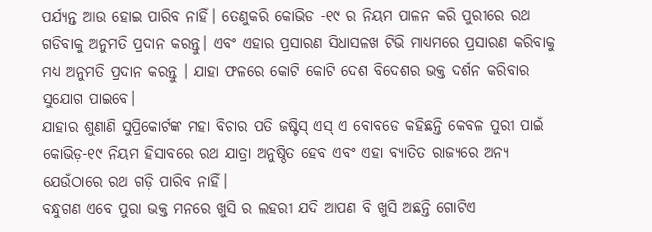ପର୍ଯ୍ୟନ୍ତ ଆଉ ହୋଇ ପାରିବ ନାହିଁ। ତେଣୁକରି କୋଭିଡ -୧୯ ର ନିୟମ ପାଳନ କରି ପୁରୀରେ ରଥ ଗଡିବାକୁ ଅନୁମତି ପ୍ରଦାନ କରନ୍ତୁ। ଏବଂ ଏହାର ପ୍ରସାରଣ ସିଧାସଳଖ ଟିଭି ମାଧ୍ୟମରେ ପ୍ରସାରଣ କରିବାକୁ ମଧ୍ୟ ଅନୁମତି ପ୍ରଦାନ କରନ୍ତୁ । ଯାହା ଫଳରେ କୋଟି କୋଟି ଦେଶ ବିଦେଶର ଭକ୍ତ ଦର୍ଶନ କରିବାର ସୁଯୋଗ ପାଇବେ।
ଯାହାର ଶୁଣାଣି ସୁପ୍ରିକୋର୍ଟଙ୍କ ମହା ବିଚାର ପତି ଜଷ୍ଟିସ୍ ଏସ୍ ଏ ବୋବଡେ କହିଛନ୍ତି କେବଳ ପୁରୀ ପାଇଁ କୋଭିଡ଼-୧୯ ନିୟମ ହିସାବରେ ରଥ ଯାତ୍ରା ଅନୁଷ୍ଠିତ ହେବ ଏବଂ ଏହା ବ୍ୟାତିତ ରାଜ୍ୟରେ ଅନ୍ୟ ଯେଉଁଠାରେ ରଥ ଗଡ଼ି ପାରିବ ନାହିଁ।
ବନ୍ଧୁଗଣ ଏବେ ପୁରା ଭକ୍ତ ମନରେ ଖୁସି ର ଲହରୀ ଯଦି ଆପଣ ବି ଖୁସି ଅଛନ୍ତି ଗୋଟିଏ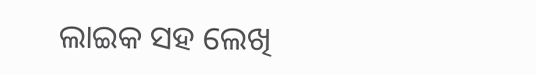ଲାଇକ ସହ ଲେଖି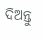ଦିଅନ୍ତୁ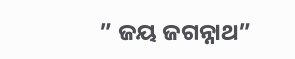” ଜୟ ଜଗନ୍ନାଥ”